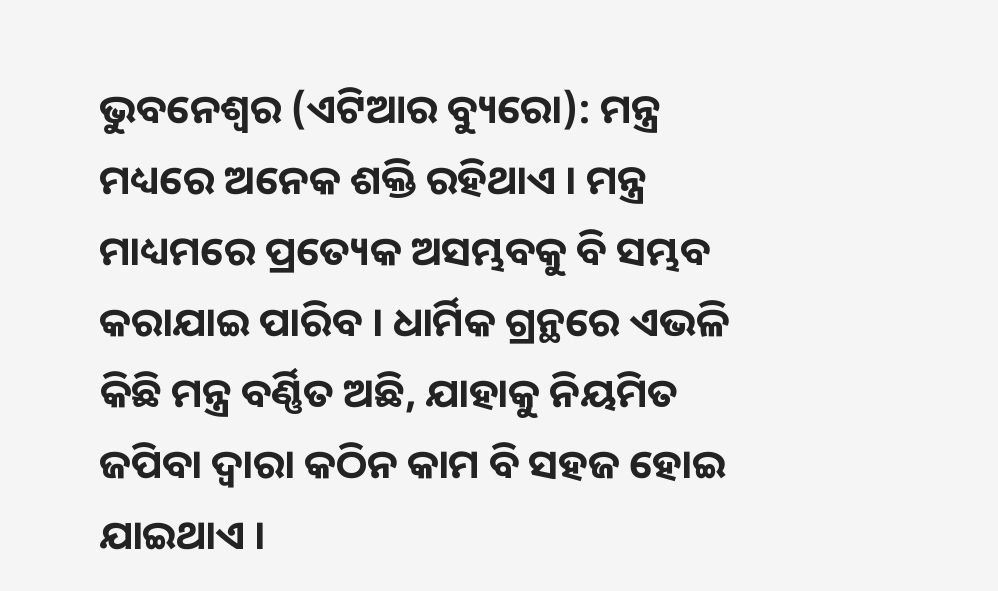ଭୁବନେଶ୍ୱର (ଏଟିଆର ବ୍ୟୁରୋ): ମନ୍ତ୍ର ମଧ୍ୟରେ ଅନେକ ଶକ୍ତି ରହିଥାଏ । ମନ୍ତ୍ର ମାଧ୍ୟମରେ ପ୍ରତ୍ୟେକ ଅସମ୍ଭବକୁ ବି ସମ୍ଭବ କରାଯାଇ ପାରିବ । ଧାର୍ମିକ ଗ୍ରନ୍ଥରେ ଏଭଳି କିଛି ମନ୍ତ୍ର ବର୍ଣ୍ଣିତ ଅଛି, ଯାହାକୁ ନିୟମିତ ଜପିବା ଦ୍ୱାରା କଠିନ କାମ ବି ସହଜ ହୋଇ ଯାଇଥାଏ ।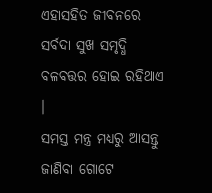ଏହାସହିତ ଜୀବନରେ ସର୍ବଦା ସୁଖ ସମୃଦ୍ଧି ବଳବତ୍ତର ହୋଇ ରହିଥାଏ ।
ସମସ୍ତ ମନ୍ତ୍ର ମଧ୍ୟରୁ ଆସନ୍ତୁ ଜାଣିବା ଗୋଟେ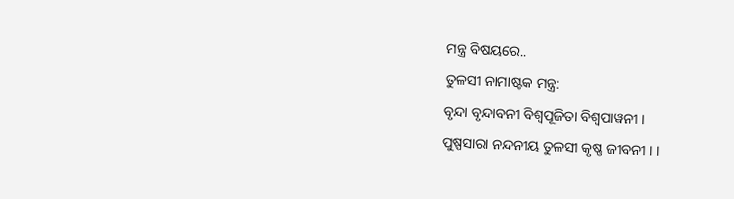ମନ୍ତ୍ର ବିଷୟରେ..
ତୁଳସୀ ନାମାଷ୍ଟକ ମନ୍ତ୍ର:
ବୃନ୍ଦା ବୃନ୍ଦାବନୀ ବିଶ୍ୱପୂଜିତା ବିଶ୍ୱପାୱନୀ ।
ପୁଷ୍ପସାରା ନନ୍ଦନୀୟ ତୁଳସୀ କୃଷ୍ଣ ଜୀବନୀ । ।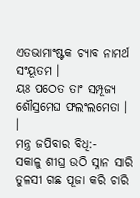ଏତଭାମାଂଷ୍ଟକ ଚ୍ୟାବ ନାମର୍ଥ ସଂୟୂତମ ।
ୟଃ ପଠେତ ତାଂ ସମ୍ପୂଜ୍ୟ ଶୌସ୍ରମେଘ ଫଲଂଲମେତା । ।
ମନ୍ତ୍ର ଜପିବାର ବିଧି:-
ସକାଳୁ ଶୀଘ୍ର ଉଠି ସ୍ନାନ ସାରି ତୁଳସୀ ଗଛ ପୂଜା କରି ଚାରି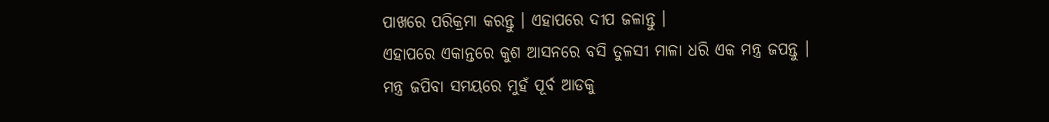ପାଖରେ ପରିକ୍ରମା କରନ୍ତୁ । ଏହାପରେ ଦୀପ ଜଳାନ୍ତୁ ।
ଏହାପରେ ଏକାନ୍ତରେ କୁଶ ଆସନରେ ବସି ତୁଳସୀ ମାଳା ଧରି ଏକ ମନ୍ତ୍ର ଜପନ୍ତୁ । ମନ୍ତ୍ର ଜପିବା ସମୟରେ ମୁହଁ ପୂର୍ବ ଆଡକୁ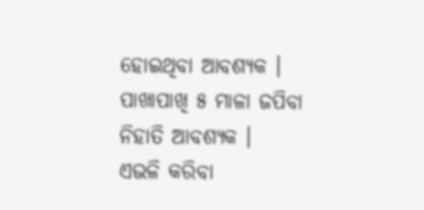ହୋଇଥିବା ଆବଶ୍ୟକ । ପାଖାପାଖି ୫ ମାଳା ଜପିବା ନିହାତି ଆବଶ୍ୟକ ।
ଏଭଳି କରିବା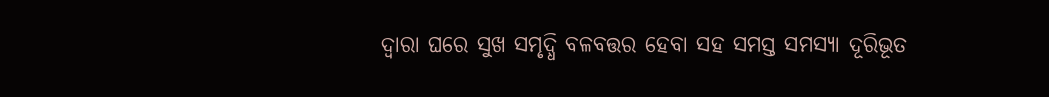ଦ୍ୱାରା ଘରେ ସୁଖ ସମୃଦ୍ଧି ବଳବତ୍ତର ହେବା ସହ ସମସ୍ତ ସମସ୍ୟା ଦୂରିଭୂତ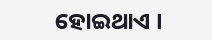ହୋଇଥାଏ ।